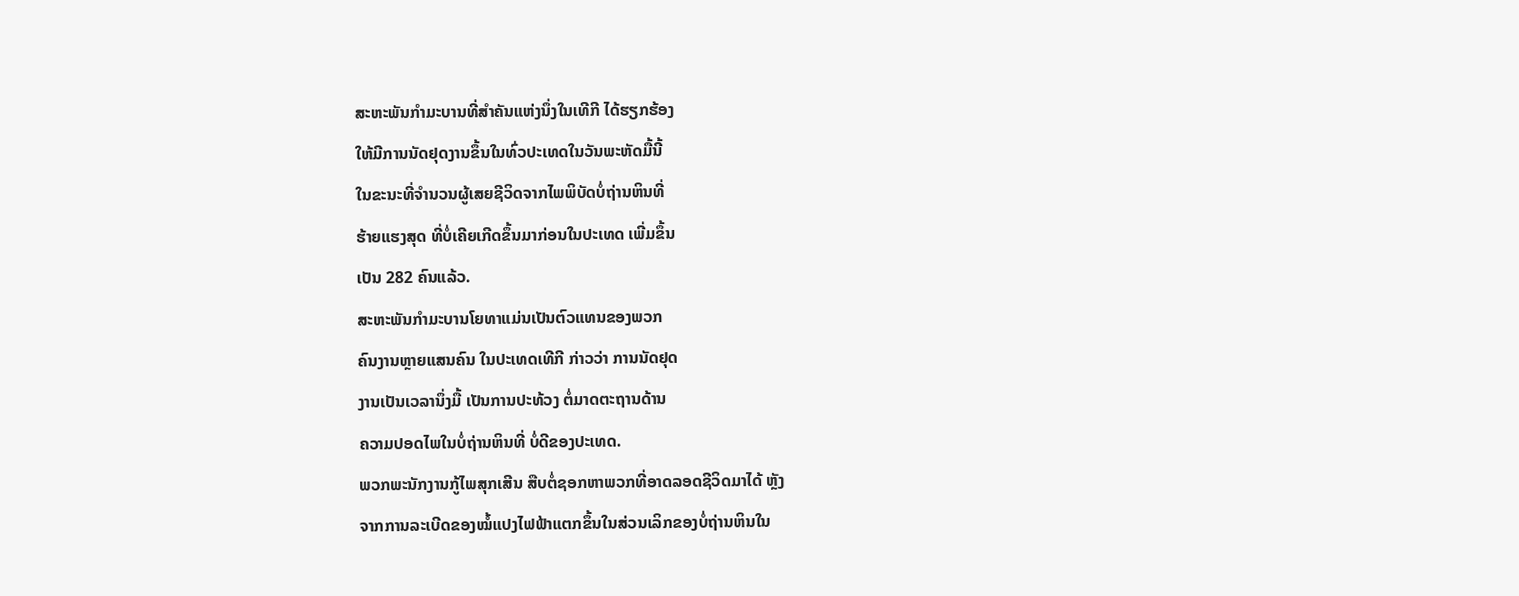ສະຫະພັນກຳມະບານທີ່ສຳຄັນແຫ່ງນຶ່ງໃນເທີກີ ໄດ້ຮຽກຮ້ອງ
ໃຫ້ມີການນັດຢຸດງານຂຶ້ນໃນທົ່ວປະເທດໃນວັນພະຫັດມື້ນີ້
ໃນຂະນະທີ່ຈຳນວນຜູ້ເສຍຊີວິດຈາກໄພພິບັດບໍ່ຖ່ານຫິນທີ່
ຮ້າຍແຮງສຸດ ທີ່ບໍ່ເຄີຍເກີດຂຶ້ນມາກ່ອນໃນປະເທດ ເພີ່ມຂຶ້ນ
ເປັນ 282 ຄົນແລ້ວ.
ສະຫະພັນກຳມະບານໂຍທາແມ່ນເປັນຕົວແທນຂອງພວກ
ຄົນງານຫຼາຍແສນຄົນ ໃນປະເທດເທີກີ ກ່າວວ່າ ການນັດຢຸດ
ງານເປັນເວລານຶ່ງມື້ ເປັນການປະທ້ວງ ຕໍ່ມາດຕະຖານດ້ານ
ຄວາມປອດໄພໃນບໍ່ຖ່ານຫິນທີ່ ບໍ່ດີຂອງປະເທດ.
ພວກພະນັກງານກູ້ໄພສຸກເສີນ ສືບຕໍ່ຊອກຫາພວກທີ່ອາດລອດຊີວິດມາໄດ້ ຫຼັງ
ຈາກການລະເບີດຂອງໝໍ້ແປງໄຟຟ້າແຕກຂຶ້ນໃນສ່ວນເລິກຂອງບໍ່ຖ່ານຫິນໃນ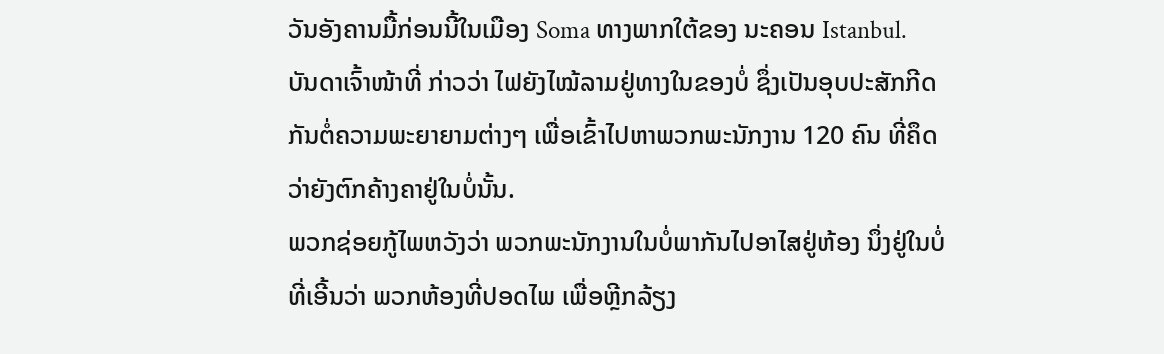ວັນອັງຄານມື້ກ່ອນນີ້ໃນເມືອງ Soma ທາງພາກໃຕ້ຂອງ ນະຄອນ Istanbul.
ບັນດາເຈົ້າໜ້າທີ່ ກ່າວວ່າ ໄຟຍັງໄໝ້ລາມຢູ່ທາງໃນຂອງບໍ່ ຊຶ່ງເປັນອຸບປະສັກກີດ
ກັນຕໍ່ຄວາມພະຍາຍາມຕ່າງໆ ເພື່ອເຂົ້າໄປຫາພວກພະນັກງານ 120 ຄົນ ທີ່ຄຶດ
ວ່າຍັງຕົກຄ້າງຄາຢູ່ໃນບໍ່ນັ້ນ.
ພວກຊ່ອຍກູ້ໄພຫວັງວ່າ ພວກພະນັກງານໃນບໍ່ພາກັນໄປອາໄສຢູ່ຫ້ອງ ນຶ່ງຢູ່ໃນບໍ່
ທີ່ເອີ້ນວ່າ ພວກຫ້ອງທີ່ປອດໄພ ເພື່ອຫຼີກລ້ຽງ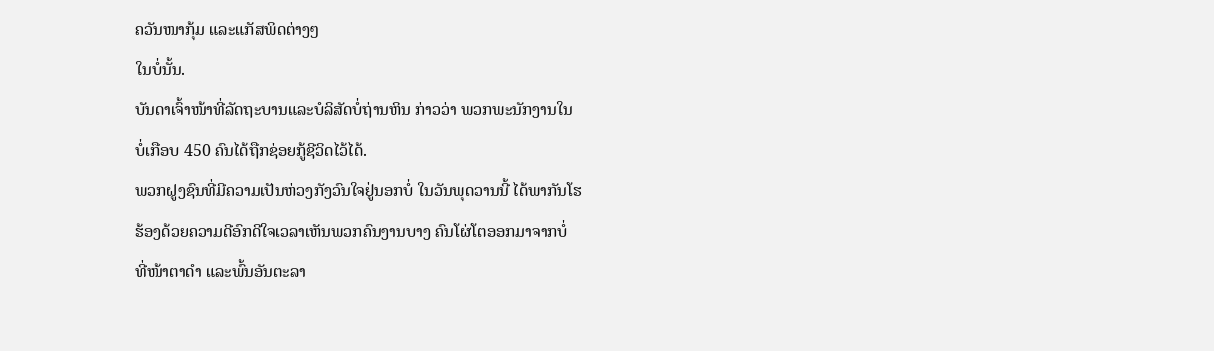ຄວັນໜາກຸ້ມ ແລະແກັສພິດຕ່າງໆ
ໃນບໍ່ນັ້ນ.
ບັນດາເຈົ້າໜ້າທີ່ລັດຖະບານແລະບໍລິສັດບໍ່ຖ່ານຫິນ ກ່າວວ່າ ພວກພະນັກງານໃນ
ບໍ່ເກືອບ 450 ຄົນໄດ້ຖືກຊ່ອຍກູ້ຊີວິດໄວ້ໄດ້.
ພວກຝູງຊົນທີ່ມີຄວາມເປັນຫ່ວງກັງວົນໃຈຢູ່ນອກບໍ່ ໃນວັນພຸດວານນີ້ ໄດ້ພາກັນໂຮ
ຮ້ອງດ້ວຍຄວາມດີອົກດີໃຈເວລາເຫັນພວກຄົນງານບາງ ຄົນໂຜ່ໂຕອອກມາຈາກບໍ່
ທີ່ໜ້າຕາດຳ ແລະພົ້ນອັນຕະລາ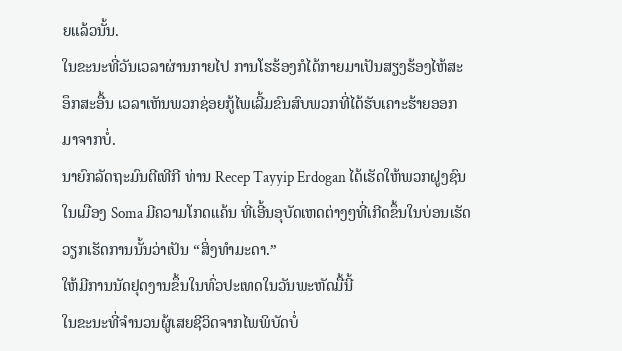ຍແລ້ວນັ້ນ.
ໃນຂະນະທີ່ວັນເວລາຜ່ານກາຍໄປ ການໂຮຮ້ອງກໍໄດ້ກາຍມາເປັນສຽງຮ້ອງໄຫ້ສະ
ອຶກສະອື້ນ ເວລາເຫັນພວກຊ່ອຍກູ້ໄພເລີ້ມຂົນສົບພວກທີ່ໄດ້ຮັບເຄາະຮ້າຍອອກ
ມາຈາກບໍ່.
ນາຍົກລັດຖະມົນຕີເທີກີ ທ່ານ Recep Tayyip Erdogan ໄດ້ເຮັດໃຫ້ພວກຝູງຊົນ
ໃນເມືອງ Soma ມີຄວາມໂກດແຄ້ນ ທີ່ເອີ້ນອຸບັດເຫດຕ່າງໆທີ່ເກີດຂຶ້ນໃນບ່ອນເຮັດ
ວຽກເຮັດການນັ້ນວ່າເປັນ “ສິ່ງທຳມະດາ.”
ໃຫ້ມີການນັດຢຸດງານຂຶ້ນໃນທົ່ວປະເທດໃນວັນພະຫັດມື້ນີ້
ໃນຂະນະທີ່ຈຳນວນຜູ້ເສຍຊີວິດຈາກໄພພິບັດບໍ່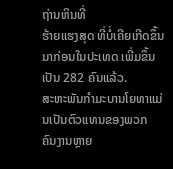ຖ່ານຫິນທີ່
ຮ້າຍແຮງສຸດ ທີ່ບໍ່ເຄີຍເກີດຂຶ້ນມາກ່ອນໃນປະເທດ ເພີ່ມຂຶ້ນ
ເປັນ 282 ຄົນແລ້ວ.
ສະຫະພັນກຳມະບານໂຍທາແມ່ນເປັນຕົວແທນຂອງພວກ
ຄົນງານຫຼາຍ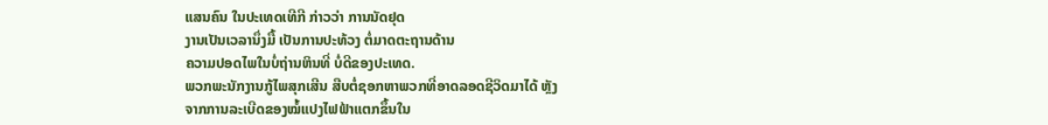ແສນຄົນ ໃນປະເທດເທີກີ ກ່າວວ່າ ການນັດຢຸດ
ງານເປັນເວລານຶ່ງມື້ ເປັນການປະທ້ວງ ຕໍ່ມາດຕະຖານດ້ານ
ຄວາມປອດໄພໃນບໍ່ຖ່ານຫິນທີ່ ບໍ່ດີຂອງປະເທດ.
ພວກພະນັກງານກູ້ໄພສຸກເສີນ ສືບຕໍ່ຊອກຫາພວກທີ່ອາດລອດຊີວິດມາໄດ້ ຫຼັງ
ຈາກການລະເບີດຂອງໝໍ້ແປງໄຟຟ້າແຕກຂຶ້ນໃນ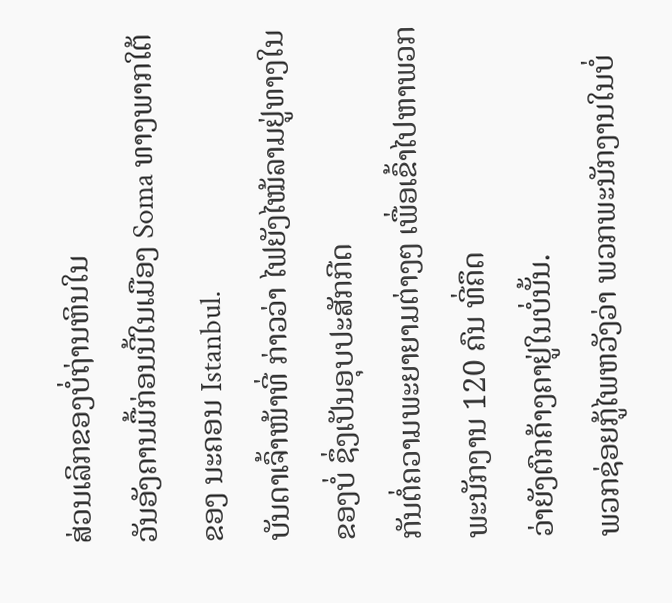ສ່ວນເລິກຂອງບໍ່ຖ່ານຫິນໃນ
ວັນອັງຄານມື້ກ່ອນນີ້ໃນເມືອງ Soma ທາງພາກໃຕ້ຂອງ ນະຄອນ Istanbul.
ບັນດາເຈົ້າໜ້າທີ່ ກ່າວວ່າ ໄຟຍັງໄໝ້ລາມຢູ່ທາງໃນຂອງບໍ່ ຊຶ່ງເປັນອຸບປະສັກກີດ
ກັນຕໍ່ຄວາມພະຍາຍາມຕ່າງໆ ເພື່ອເຂົ້າໄປຫາພວກພະນັກງານ 120 ຄົນ ທີ່ຄຶດ
ວ່າຍັງຕົກຄ້າງຄາຢູ່ໃນບໍ່ນັ້ນ.
ພວກຊ່ອຍກູ້ໄພຫວັງວ່າ ພວກພະນັກງານໃນບໍ່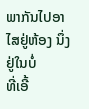ພາກັນໄປອາໄສຢູ່ຫ້ອງ ນຶ່ງຢູ່ໃນບໍ່
ທີ່ເອີ້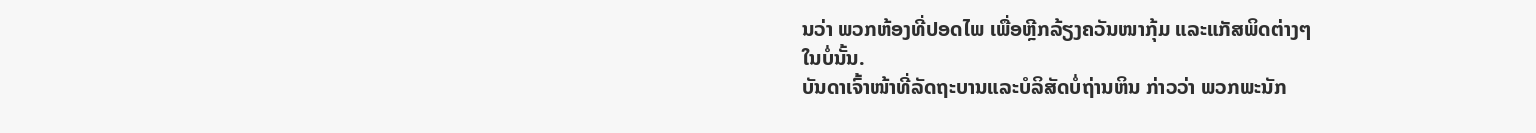ນວ່າ ພວກຫ້ອງທີ່ປອດໄພ ເພື່ອຫຼີກລ້ຽງຄວັນໜາກຸ້ມ ແລະແກັສພິດຕ່າງໆ
ໃນບໍ່ນັ້ນ.
ບັນດາເຈົ້າໜ້າທີ່ລັດຖະບານແລະບໍລິສັດບໍ່ຖ່ານຫິນ ກ່າວວ່າ ພວກພະນັກ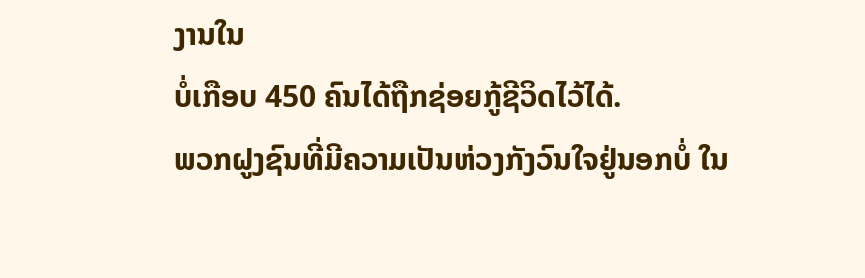ງານໃນ
ບໍ່ເກືອບ 450 ຄົນໄດ້ຖືກຊ່ອຍກູ້ຊີວິດໄວ້ໄດ້.
ພວກຝູງຊົນທີ່ມີຄວາມເປັນຫ່ວງກັງວົນໃຈຢູ່ນອກບໍ່ ໃນ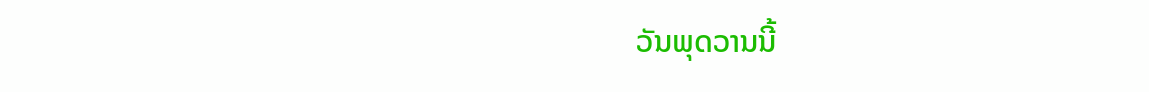ວັນພຸດວານນີ້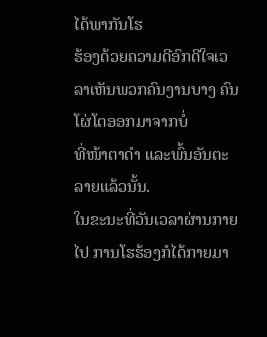ໄດ້ພາກັນໂຮ
ຮ້ອງດ້ວຍຄວາມດີອົກດີໃຈເວລາເຫັນພວກຄົນງານບາງ ຄົນໂຜ່ໂຕອອກມາຈາກບໍ່
ທີ່ໜ້າຕາດຳ ແລະພົ້ນອັນຕະລາຍແລ້ວນັ້ນ.
ໃນຂະນະທີ່ວັນເວລາຜ່ານກາຍໄປ ການໂຮຮ້ອງກໍໄດ້ກາຍມາ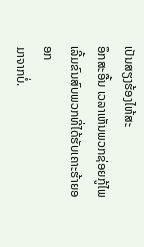ເປັນສຽງຮ້ອງໄຫ້ສະ
ອຶກສະອື້ນ ເວລາເຫັນພວກຊ່ອຍກູ້ໄພເລີ້ມຂົນສົບພວກທີ່ໄດ້ຮັບເຄາະຮ້າຍອອກ
ມາຈາກບໍ່.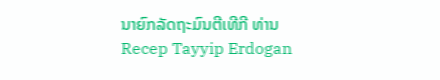ນາຍົກລັດຖະມົນຕີເທີກີ ທ່ານ Recep Tayyip Erdogan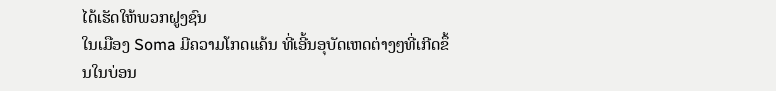ໄດ້ເຮັດໃຫ້ພວກຝູງຊົນ
ໃນເມືອງ Soma ມີຄວາມໂກດແຄ້ນ ທີ່ເອີ້ນອຸບັດເຫດຕ່າງໆທີ່ເກີດຂຶ້ນໃນບ່ອນ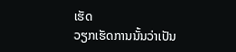ເຮັດ
ວຽກເຮັດການນັ້ນວ່າເປັນ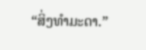“ສິ່ງທຳມະດາ.”